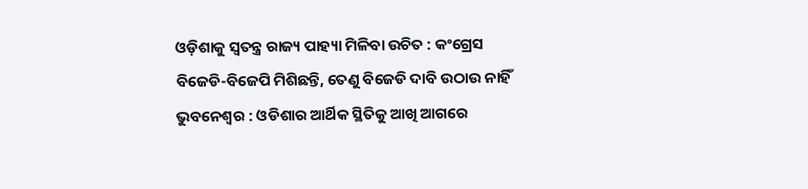ଓଡ଼ିଶାକୁ ସ୍ୱତନ୍ତ୍ର ରାଜ୍ୟ ପାହ୍ୟା ମିଳିବା ଉଚିତ : କଂଗ୍ରେସ
ବିଜେଡି-ବିଜେପି ମିଶିଛନ୍ତି, ତେଣୁ ବିଜେଡି ଦାବି ଉଠାଉ ନାହିଁ
ଭୁବନେଶ୍ୱର : ଓଡିଶାର ଆର୍ଥିକ ସ୍ଥିତିକୁ ଆଖି ଆଗରେ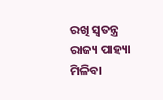ରଖି ସ୍ୱତନ୍ତ୍ର ରାଜ୍ୟ ପାହ୍ୟା ମିଳିବା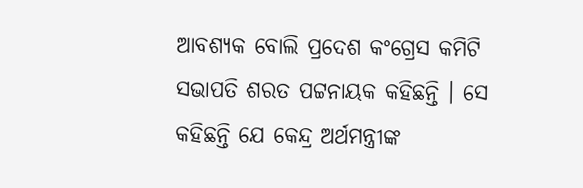ଆବଶ୍ୟକ ବୋଲି ପ୍ରଦେଶ କଂଗ୍ରେସ କମିଟି ସଭାପତି ଶରତ ପଟ୍ଟନାୟକ କହିଛନ୍ତି । ସେ କହିଛନ୍ତି ଯେ କେନ୍ଦ୍ର ଅର୍ଥମନ୍ତ୍ରୀଙ୍କ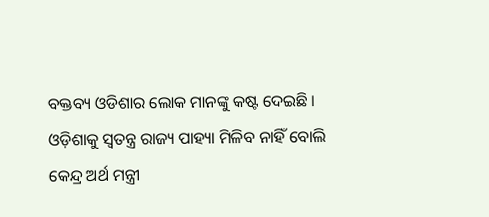ବକ୍ତବ୍ୟ ଓଡିଶାର ଲୋକ ମାନଙ୍କୁ କଷ୍ଟ ଦେଇଛି । ଓଡ଼ିଶାକୁ ସ୍ୱତନ୍ତ୍ର ରାଜ୍ୟ ପାହ୍ୟା ମିଳିବ ନାହିଁ ବୋଲି କେନ୍ଦ୍ର ଅର୍ଥ ମନ୍ତ୍ରୀ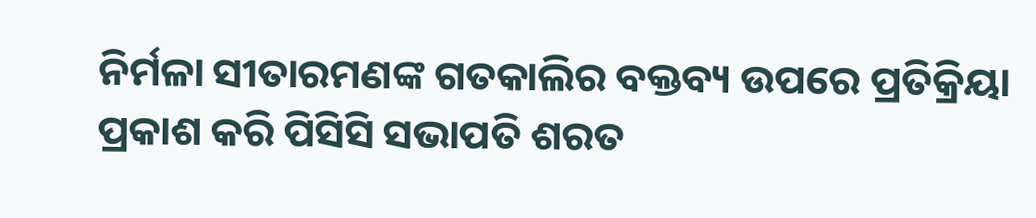ନିର୍ମଳା ସୀତାରମଣଙ୍କ ଗତକାଲିର ବକ୍ତବ୍ୟ ଉପରେ ପ୍ରତିକ୍ରିୟା ପ୍ରକାଶ କରି ପିସିସି ସଭାପତି ଶରତ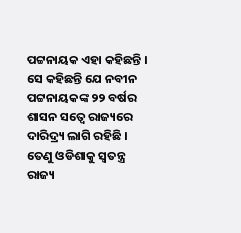ପଟ୍ଟନାୟକ ଏହା କହିଛନ୍ତି ।
ସେ କହିଛନ୍ତି ଯେ ନବୀନ ପଟ୍ଟନାୟକଙ୍କ ୨୨ ବର୍ଷର ଶାସନ ସତ୍ୱେ ରାଜ୍ୟରେ ଦାରିଦ୍ର୍ୟ ଲାଗି ରହିଛି । ତେଣୁ ଓଡିଶାକୁ ସ୍ୱତନ୍ତ୍ର ରାଜ୍ୟ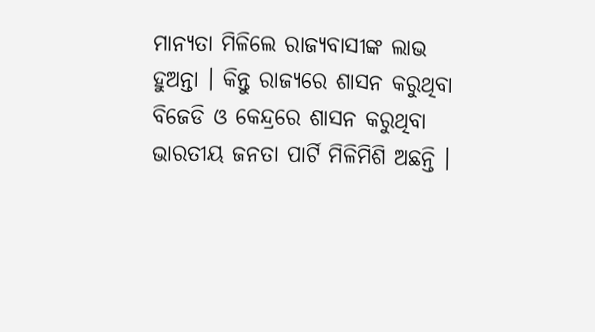ମାନ୍ୟତା ମିଳିଲେ ରାଜ୍ୟବାସୀଙ୍କ ଲାଭ ହୁଅନ୍ତା । କିନ୍ତୁ ରାଜ୍ୟରେ ଶାସନ କରୁଥିବା ବିଜେଡି ଓ କେନ୍ଦ୍ରରେ ଶାସନ କରୁଥିବା ଭାରତୀୟ ଜନତା ପାର୍ଟି ମିଳିମିଶି ଅଛନ୍ତି ।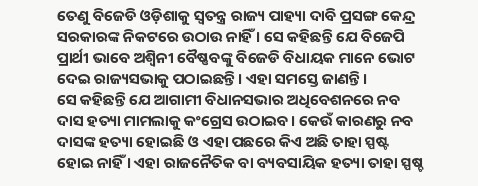ତେଣୁ ବିଜେଡି ଓଡ଼ିଶାକୁ ସ୍ୱତନ୍ତ୍ର ରାଜ୍ୟ ପାହ୍ୟା ଦାବି ପ୍ରସଙ୍ଗ କେନ୍ଦ୍ର ସରକାରଙ୍କ ନିକଟରେ ଉଠାଉ ନାହିଁ । ସେ କହିଛନ୍ତି ଯେ ବିଜେପି ପ୍ରାର୍ଥୀ ଭାବେ ଅଶ୍ୱିନୀ ବୈଷ୍ଣବଙ୍କୁ ବିଜେଡି ବିଧାୟକ ମାନେ ଭୋଟ ଦେଇ ରାଜ୍ୟସଭାକୁ ପଠାଇଛନ୍ତି। ଏହା ସମସ୍ତେ ଜାଣନ୍ତି ।
ସେ କହିଛନ୍ତି ଯେ ଆଗାମୀ ବିଧାନସଭାର ଅଧିବେଶନରେ ନବ ଦାସ ହତ୍ୟା ମାମଲାକୁ କଂଗ୍ରେସ ଉଠାଇବ। କେଉଁ କାରଣରୁ ନବ ଦାସଙ୍କ ହତ୍ୟା ହୋଇଛି ଓ ଏହା ପଛରେ କିଏ ଅଛି ତାହା ସ୍ପଷ୍ଟ ହୋଇ ନାହିଁ । ଏହା ରାଜନୈତିକ ବା ବ୍ୟବସାୟିକ ହତ୍ୟା ତାହା ସ୍ପଷ୍ଚ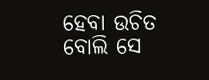ହେବା ଉଚିତ ବୋଲି ସେ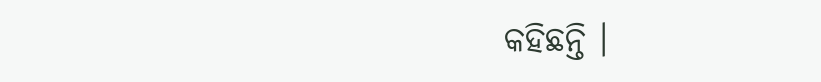କହିଛନ୍ତି ।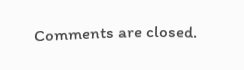Comments are closed.